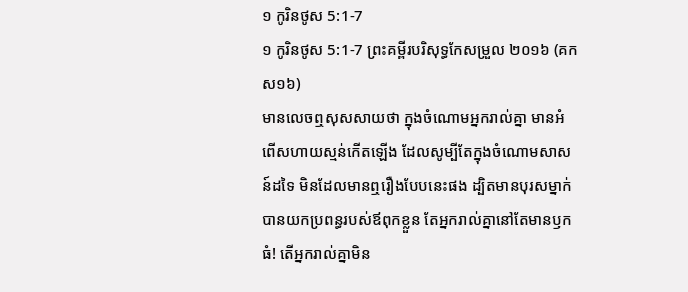១ កូរិនថូស 5:1-7
១ កូរិនថូស 5:1-7 ព្រះគម្ពីរបរិសុទ្ធកែសម្រួល ២០១៦ (គកស១៦)
មានលេចឮសុសសាយថា ក្នុងចំណោមអ្នករាល់គ្នា មានអំពើសហាយស្មន់កើតឡើង ដែលសូម្បីតែក្នុងចំណោមសាសន៍ដទៃ មិនដែលមានឮរឿងបែបនេះផង ដ្បិតមានបុរសម្នាក់បានយកប្រពន្ធរបស់ឪពុកខ្លួន តែអ្នករាល់គ្នានៅតែមានឫកធំ! តើអ្នករាល់គ្នាមិន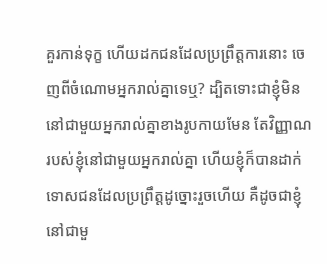គួរកាន់ទុក្ខ ហើយដកជនដែលប្រព្រឹត្តការនោះ ចេញពីចំណោមអ្នករាល់គ្នាទេឬ? ដ្បិតទោះជាខ្ញុំមិននៅជាមួយអ្នករាល់គ្នាខាងរូបកាយមែន តែវិញ្ញាណរបស់ខ្ញុំនៅជាមួយអ្នករាល់គ្នា ហើយខ្ញុំក៏បានដាក់ទោសជនដែលប្រព្រឹត្តដូច្នោះរួចហើយ គឺដូចជាខ្ញុំនៅជាមួ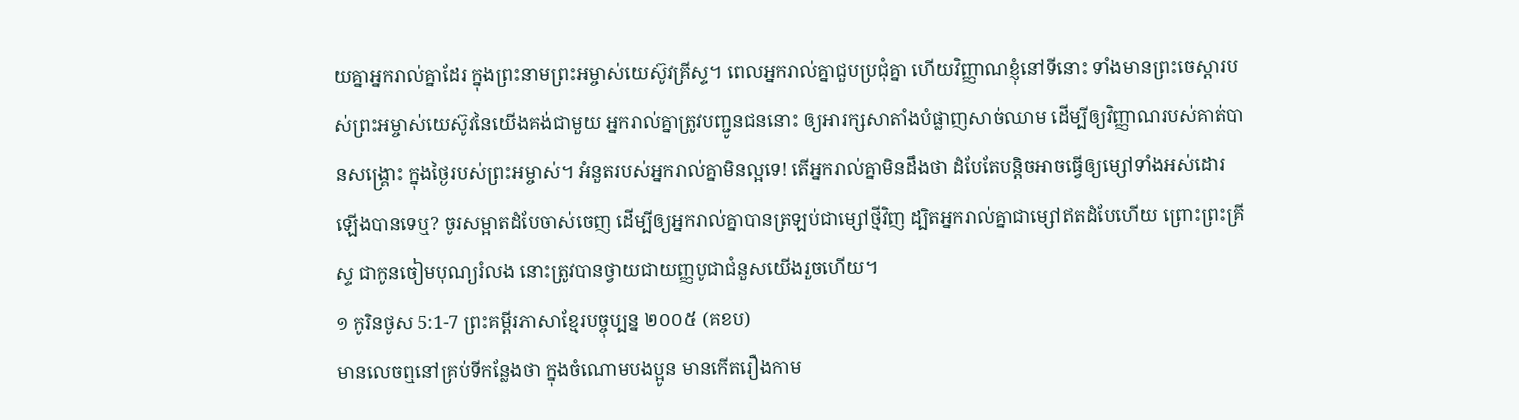យគ្នាអ្នករាល់គ្នាដែរ ក្នុងព្រះនាមព្រះអម្ចាស់យេស៊ូវគ្រីស្ទ។ ពេលអ្នករាល់គ្នាជួបប្រជុំគ្នា ហើយវិញ្ញាណខ្ញុំនៅទីនោះ ទាំងមានព្រះចេស្តារបស់ព្រះអម្ចាស់យេស៊ូវនៃយើងគង់ជាមួយ អ្នករាល់គ្នាត្រូវបញ្ជូនជននោះ ឲ្យអារក្សសាតាំងបំផ្លាញសាច់ឈាម ដើម្បីឲ្យវិញ្ញាណរបស់គាត់បានសង្គ្រោះ ក្នុងថ្ងៃរបស់ព្រះអម្ចាស់។ អំនួតរបស់អ្នករាល់គ្នាមិនល្អទេ! តើអ្នករាល់គ្នាមិនដឹងថា ដំបែតែបន្តិចអាចធ្វើឲ្យម្សៅទាំងអស់ដោរឡើងបានទេឬ? ចូរសម្អាតដំបែចាស់ចេញ ដើម្បីឲ្យអ្នករាល់គ្នាបានត្រឡប់ជាម្សៅថ្មីវិញ ដ្បិតអ្នករាល់គ្នាជាម្សៅឥតដំបែហើយ ព្រោះព្រះគ្រីស្ទ ជាកូនចៀមបុណ្យរំលង នោះត្រូវបានថ្វាយជាយញ្ញបូជាជំនួសយើងរួចហើយ។
១ កូរិនថូស 5:1-7 ព្រះគម្ពីរភាសាខ្មែរបច្ចុប្បន្ន ២០០៥ (គខប)
មានលេចឮនៅគ្រប់ទីកន្លែងថា ក្នុងចំណោមបងប្អូន មានកើតរឿងកាម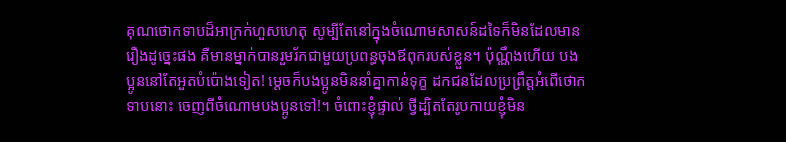គុណថោកទាបដ៏អាក្រក់ហួសហេតុ សូម្បីតែនៅក្នុងចំណោមសាសន៍ដទៃក៏មិនដែលមានរឿងដូច្នេះផង គឺមានម្នាក់បានរួមរ័កជាមួយប្រពន្ធចុងឪពុករបស់ខ្លួន។ ប៉ុណ្ណឹងហើយ បងប្អូននៅតែអួតបំប៉ោងទៀត! ម្ដេចក៏បងប្អូនមិននាំគ្នាកាន់ទុក្ខ ដកជនដែលប្រព្រឹត្តអំពើថោកទាបនោះ ចេញពីចំណោមបងប្អូនទៅ!។ ចំពោះខ្ញុំផ្ទាល់ ថ្វីដ្បិតតែរូបកាយខ្ញុំមិន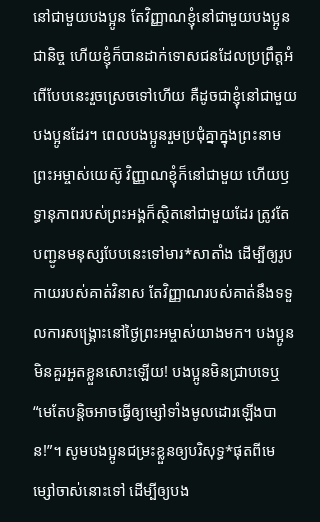នៅជាមួយបងប្អូន តែវិញ្ញាណខ្ញុំនៅជាមួយបងប្អូនជានិច្ច ហើយខ្ញុំក៏បានដាក់ទោសជនដែលប្រព្រឹត្តអំពើបែបនេះរួចស្រេចទៅហើយ គឺដូចជាខ្ញុំនៅជាមួយបងប្អូនដែរ។ ពេលបងប្អូនរួមប្រជុំគ្នាក្នុងព្រះនាមព្រះអម្ចាស់យេស៊ូ វិញ្ញាណខ្ញុំក៏នៅជាមួយ ហើយឫទ្ធានុភាពរបស់ព្រះអង្គក៏ស្ថិតនៅជាមួយដែរ ត្រូវតែបញ្ជូនមនុស្សបែបនេះទៅមារ*សាតាំង ដើម្បីឲ្យរូបកាយរបស់គាត់វិនាស តែវិញ្ញាណរបស់គាត់នឹងទទួលការសង្គ្រោះនៅថ្ងៃព្រះអម្ចាស់យាងមក។ បងប្អូនមិនគួរអួតខ្លួនសោះឡើយ! បងប្អូនមិនជ្រាបទេឬ “មេតែបន្តិចអាចធ្វើឲ្យម្សៅទាំងមូលដោរឡើងបាន!”។ សូមបងប្អូនជម្រះខ្លួនឲ្យបរិសុទ្ធ*ផុតពីមេម្សៅចាស់នោះទៅ ដើម្បីឲ្យបង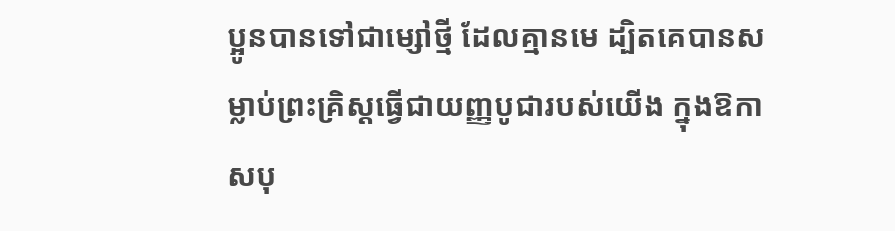ប្អូនបានទៅជាម្សៅថ្មី ដែលគ្មានមេ ដ្បិតគេបានសម្លាប់ព្រះគ្រិស្តធ្វើជាយញ្ញបូជារបស់យើង ក្នុងឱកាសបុ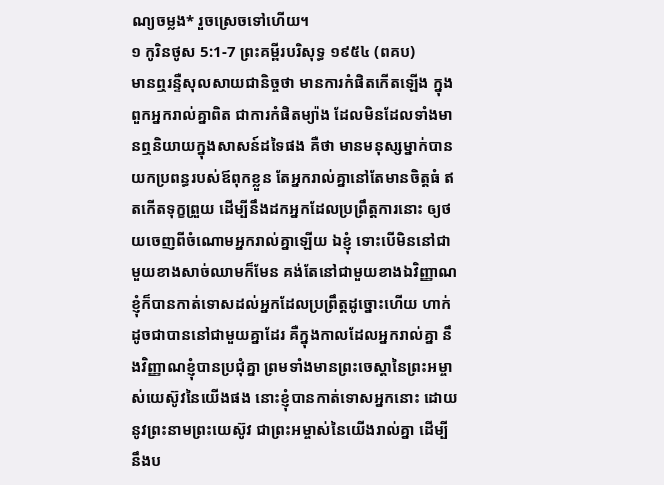ណ្យចម្លង* រួចស្រេចទៅហើយ។
១ កូរិនថូស 5:1-7 ព្រះគម្ពីរបរិសុទ្ធ ១៩៥៤ (ពគប)
មានឮរន្ទឺសុលសាយជានិច្ចថា មានការកំផិតកើតឡើង ក្នុងពួកអ្នករាល់គ្នាពិត ជាការកំផិតម្យ៉ាង ដែលមិនដែលទាំងមានឮនិយាយក្នុងសាសន៍ដទៃផង គឺថា មានមនុស្សម្នាក់បានយកប្រពន្ធរបស់ឪពុកខ្លួន តែអ្នករាល់គ្នានៅតែមានចិត្តធំ ឥតកើតទុក្ខព្រួយ ដើម្បីនឹងដកអ្នកដែលប្រព្រឹត្តការនោះ ឲ្យថយចេញពីចំណោមអ្នករាល់គ្នាឡើយ ឯខ្ញុំ ទោះបើមិននៅជាមួយខាងសាច់ឈាមក៏មែន គង់តែនៅជាមួយខាងឯវិញ្ញាណ ខ្ញុំក៏បានកាត់ទោសដល់អ្នកដែលប្រព្រឹត្តដូច្នោះហើយ ហាក់ដូចជាបាននៅជាមួយគ្នាដែរ គឺក្នុងកាលដែលអ្នករាល់គ្នា នឹងវិញ្ញាណខ្ញុំបានប្រជុំគ្នា ព្រមទាំងមានព្រះចេស្តានៃព្រះអម្ចាស់យេស៊ូវនៃយើងផង នោះខ្ញុំបានកាត់ទោសអ្នកនោះ ដោយនូវព្រះនាមព្រះយេស៊ូវ ជាព្រះអម្ចាស់នៃយើងរាល់គ្នា ដើម្បីនឹងប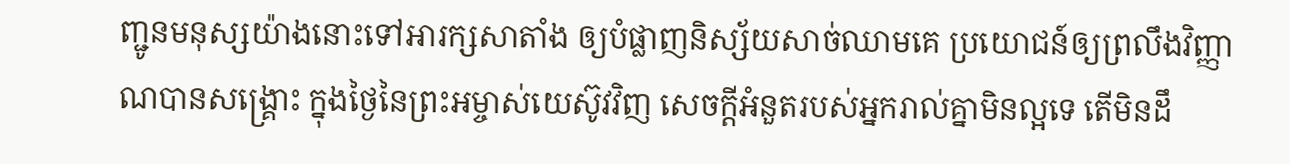ញ្ជូនមនុស្សយ៉ាងនោះទៅអារក្សសាតាំង ឲ្យបំផ្លាញនិស្ស័យសាច់ឈាមគេ ប្រយោជន៍ឲ្យព្រលឹងវិញ្ញាណបានសង្គ្រោះ ក្នុងថ្ងៃនៃព្រះអម្ចាស់យេស៊ូវវិញ សេចក្ដីអំនួតរបស់អ្នករាល់គ្នាមិនល្អទេ តើមិនដឹ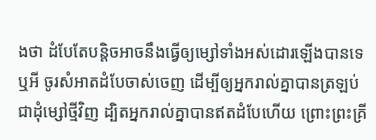ងថា ដំបែតែបន្តិចអាចនឹងធ្វើឲ្យម្សៅទាំងអស់ដោរឡើងបានទេឬអី ចូរសំអាតដំបែចាស់ចេញ ដើម្បីឲ្យអ្នករាល់គ្នាបានត្រឡប់ជាដុំម្សៅថ្មីវិញ ដ្បិតអ្នករាល់គ្នាបានឥតដំបែហើយ ព្រោះព្រះគ្រី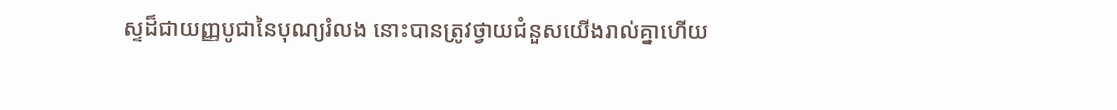ស្ទដ៏ជាយញ្ញបូជានៃបុណ្យរំលង នោះបានត្រូវថ្វាយជំនួសយើងរាល់គ្នាហើយ